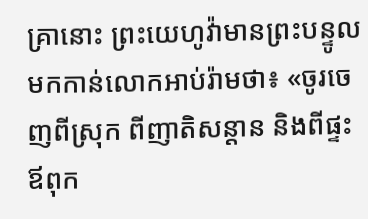គ្រានោះ ព្រះយេហូវ៉ាមានព្រះបន្ទូលមកកាន់លោកអាប់រ៉ាមថា៖ «ចូរចេញពីស្រុក ពីញាតិសន្តាន និងពីផ្ទះឪពុក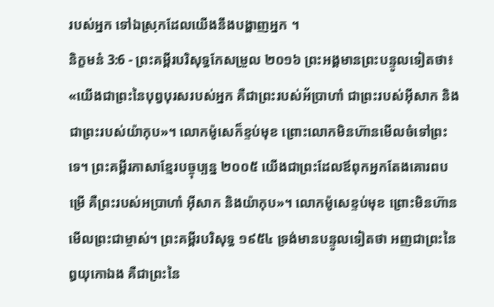របស់អ្នក ទៅឯស្រុកដែលយើងនឹងបង្ហាញអ្នក ។
និក្ខមនំ 3:6 - ព្រះគម្ពីរបរិសុទ្ធកែសម្រួល ២០១៦ ព្រះអង្គមានព្រះបន្ទូលទៀតថា៖ «យើងជាព្រះនៃបុព្វបុរសរបស់អ្នក គឺជាព្រះរបស់អ័ប្រាហាំ ជាព្រះរបស់អ៊ីសាក និងជាព្រះរបស់យ៉ាកុប»។ លោកម៉ូសេក៏ខ្ទប់មុខ ព្រោះលោកមិនហ៊ានមើលចំទៅព្រះទេ។ ព្រះគម្ពីរភាសាខ្មែរបច្ចុប្បន្ន ២០០៥ យើងជាព្រះដែលឪពុកអ្នកតែងគោរពបម្រើ គឺព្រះរបស់អប្រាហាំ អ៊ីសាក និងយ៉ាកុប»។ លោកម៉ូសេខ្ទប់មុខ ព្រោះមិនហ៊ានមើលព្រះជាម្ចាស់។ ព្រះគម្ពីរបរិសុទ្ធ ១៩៥៤ ទ្រង់មានបន្ទូលទៀតថា អញជាព្រះនៃឰយុកោឯង គឺជាព្រះនៃ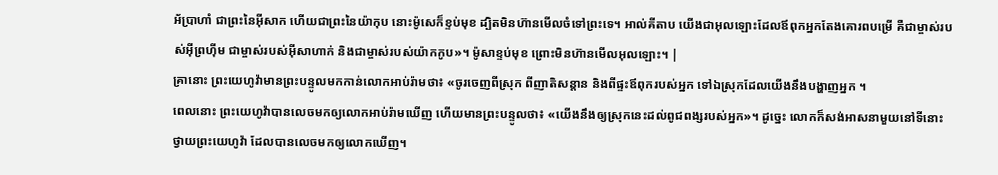អ័ប្រាហាំ ជាព្រះនៃអ៊ីសាក ហើយជាព្រះនៃយ៉ាកុប នោះម៉ូសេក៏ខ្ទប់មុខ ដ្បិតមិនហ៊ានមើលចំទៅព្រះទេ។ អាល់គីតាប យើងជាអុលឡោះដែលឪពុកអ្នកតែងគោរពបម្រើ គឺជាម្ចាស់របស់អ៊ីព្រហ៊ីម ជាម្ចាស់របស់អ៊ីសាហាក់ និងជាម្ចាស់របស់យ៉ាកកូប»។ ម៉ូសាខ្ទប់មុខ ព្រោះមិនហ៊ានមើលអុលឡោះ។ |
គ្រានោះ ព្រះយេហូវ៉ាមានព្រះបន្ទូលមកកាន់លោកអាប់រ៉ាមថា៖ «ចូរចេញពីស្រុក ពីញាតិសន្តាន និងពីផ្ទះឪពុករបស់អ្នក ទៅឯស្រុកដែលយើងនឹងបង្ហាញអ្នក ។
ពេលនោះ ព្រះយេហូវ៉ាបានលេចមកឲ្យលោកអាប់រ៉ាមឃើញ ហើយមានព្រះបន្ទូលថា៖ «យើងនឹងឲ្យស្រុកនេះដល់ពូជពង្សរបស់អ្នក»។ ដូច្នេះ លោកក៏សង់អាសនាមួយនៅទីនោះថ្វាយព្រះយេហូវ៉ា ដែលបានលេចមកឲ្យលោកឃើញ។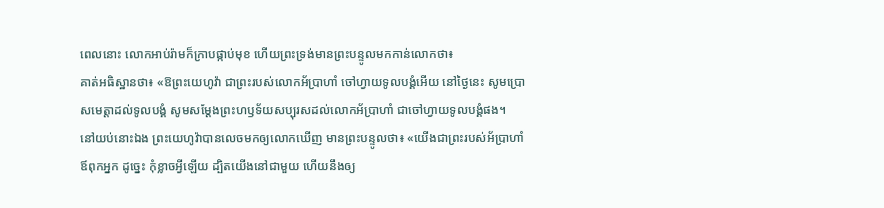ពេលនោះ លោកអាប់រ៉ាមក៏ក្រាបផ្កាប់មុខ ហើយព្រះទ្រង់មានព្រះបន្ទូលមកកាន់លោកថា៖
គាត់អធិស្ឋានថា៖ «ឱព្រះយេហូវ៉ា ជាព្រះរបស់លោកអ័ប្រាហាំ ចៅហ្វាយទូលបង្គំអើយ នៅថ្ងៃនេះ សូមប្រោសមេត្តាដល់ទូលបង្គំ សូមសម្ដែងព្រះហឫទ័យសប្បុរសដល់លោកអ័ប្រាហាំ ជាចៅហ្វាយទូលបង្គំផង។
នៅយប់នោះឯង ព្រះយេហូវ៉ាបានលេចមកឲ្យលោកឃើញ មានព្រះបន្ទូលថា៖ «យើងជាព្រះរបស់អ័ប្រាហាំឪពុកអ្នក ដូច្នេះ កុំខ្លាចអ្វីឡើយ ដ្បិតយើងនៅជាមួយ ហើយនឹងឲ្យ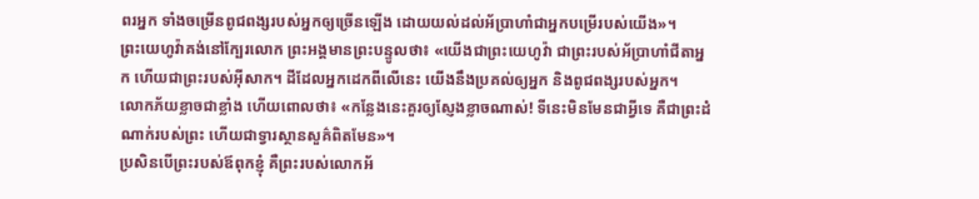ពរអ្នក ទាំងចម្រើនពូជពង្សរបស់អ្នកឲ្យច្រើនឡើង ដោយយល់ដល់អ័ប្រាហាំជាអ្នកបម្រើរបស់យើង»។
ព្រះយេហូវ៉ាគង់នៅក្បែរលោក ព្រះអង្គមានព្រះបន្ទូលថា៖ «យើងជាព្រះយេហូវ៉ា ជាព្រះរបស់អ័ប្រាហាំជីតាអ្នក ហើយជាព្រះរបស់អ៊ីសាក។ ដីដែលអ្នកដេកពីលើនេះ យើងនឹងប្រគល់ឲ្យអ្នក និងពូជពង្សរបស់អ្នក។
លោកភ័យខ្លាចជាខ្លាំង ហើយពោលថា៖ «កន្លែងនេះគួរឲ្យស្ញែងខ្លាចណាស់! ទីនេះមិនមែនជាអ្វីទេ គឺជាព្រះដំណាក់របស់ព្រះ ហើយជាទ្វារស្ថានសួគ៌ពិតមែន»។
ប្រសិនបើព្រះរបស់ឪពុកខ្ញុំ គឺព្រះរបស់លោកអ័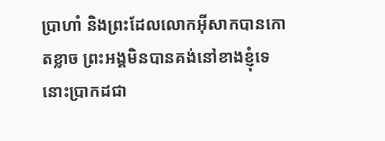ប្រាហាំ និងព្រះដែលលោកអ៊ីសាកបានកោតខ្លាច ព្រះអង្គមិនបានគង់នៅខាងខ្ញុំទេ នោះប្រាកដជា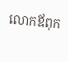លោកឪពុក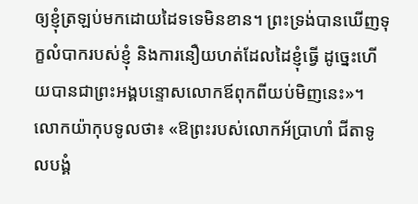ឲ្យខ្ញុំត្រឡប់មកដោយដៃទទេមិនខាន។ ព្រះទ្រង់បានឃើញទុក្ខលំបាករបស់ខ្ញុំ និងការនឿយហត់ដែលដៃខ្ញុំធ្វើ ដូច្នេះហើយបានជាព្រះអង្គបន្ទោសលោកឪពុកពីយប់មិញនេះ»។
លោកយ៉ាកុបទូលថា៖ «ឱព្រះរបស់លោកអ័ប្រាហាំ ជីតាទូលបង្គំ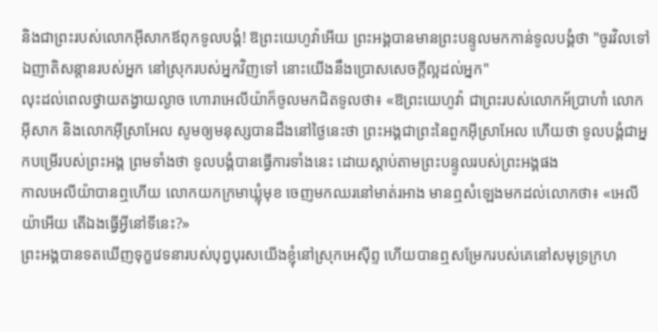និងជាព្រះរបស់លោកអ៊ីសាកឪពុកទូលបង្គំ! ឱព្រះយេហូវ៉ាអើយ ព្រះអង្គបានមានព្រះបន្ទូលមកកាន់ទូលបង្គំថា "ចូរវិលទៅឯញាតិសន្តានរបស់អ្នក នៅស្រុករបស់អ្នកវិញទៅ នោះយើងនឹងប្រោសសេចក្ដីល្អដល់អ្នក"
លុះដល់ពេលថ្វាយតង្វាយល្ងាច ហោរាអេលីយ៉ាក៏ចូលមកជិតទូលថា៖ «ឱព្រះយេហូវ៉ា ជាព្រះរបស់លោកអ័ប្រាហាំ លោកអ៊ីសាក និងលោកអ៊ីស្រាអែល សូមឲ្យមនុស្សបានដឹងនៅថ្ងៃនេះថា ព្រះអង្គជាព្រះនៃពួកអ៊ីស្រាអែល ហើយថា ទូលបង្គំជាអ្នកបម្រើរបស់ព្រះអង្គ ព្រមទាំងថា ទូលបង្គំបានធ្វើការទាំងនេះ ដោយស្តាប់តាមព្រះបន្ទូលរបស់ព្រះអង្គផង
កាលអេលីយ៉ាបានឮហើយ លោកយកក្រមាឃ្លុំមុខ ចេញមកឈរនៅមាត់រអាង មានឮសំឡេងមកដល់លោកថា៖ «អេលីយ៉ាអើយ តើឯងធ្វើអ្វីនៅទីនេះ?»
ព្រះអង្គបានទតឃើញទុក្ខវេទនារបស់បុព្វបុរសយើងខ្ញុំនៅស្រុកអេស៊ីព្ទ ហើយបានឮសម្រែករបស់គេនៅសមុទ្រក្រហ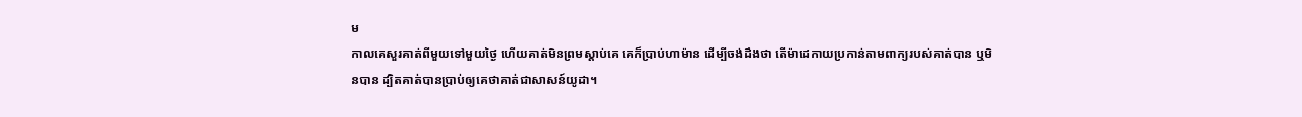ម
កាលគេសួរគាត់ពីមួយទៅមួយថ្ងៃ ហើយគាត់មិនព្រមស្តាប់គេ គេក៏ប្រាប់ហាម៉ាន ដើម្បីចង់ដឹងថា តើម៉ាដេកាយប្រកាន់តាមពាក្យរបស់គាត់បាន ឬមិនបាន ដ្បិតគាត់បានប្រាប់ឲ្យគេថាគាត់ជាសាសន៍យូដា។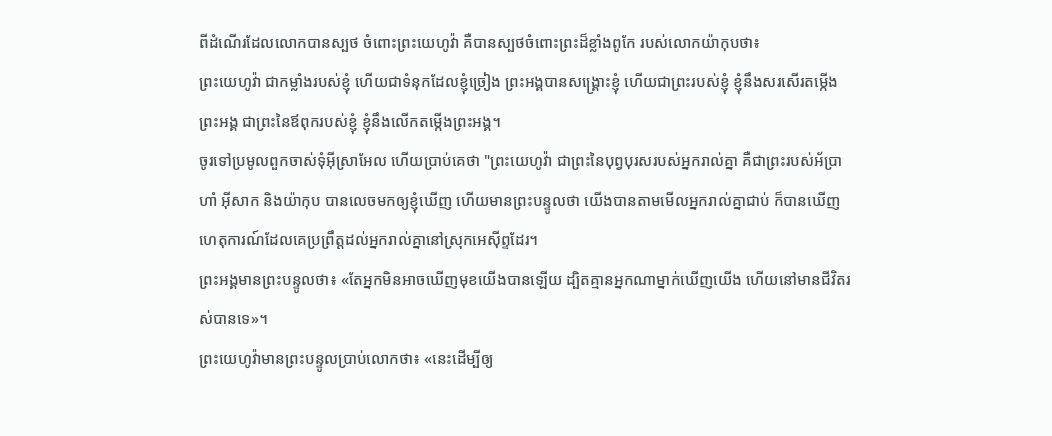ពីដំណើរដែលលោកបានស្បថ ចំពោះព្រះយេហូវ៉ា គឺបានស្បថចំពោះព្រះដ៏ខ្លាំងពូកែ របស់លោកយ៉ាកុបថា៖
ព្រះយេហូវ៉ា ជាកម្លាំងរបស់ខ្ញុំ ហើយជាទំនុកដែលខ្ញុំច្រៀង ព្រះអង្គបានសង្គ្រោះខ្ញុំ ហើយជាព្រះរបស់ខ្ញុំ ខ្ញុំនឹងសរសើរតម្កើងព្រះអង្គ ជាព្រះនៃឪពុករបស់ខ្ញុំ ខ្ញុំនឹងលើកតម្កើងព្រះអង្គ។
ចូរទៅប្រមូលពួកចាស់ទុំអ៊ីស្រាអែល ហើយប្រាប់គេថា "ព្រះយេហូវ៉ា ជាព្រះនៃបុព្វបុរសរបស់អ្នករាល់គ្នា គឺជាព្រះរបស់អ័ប្រាហាំ អ៊ីសាក និងយ៉ាកុប បានលេចមកឲ្យខ្ញុំឃើញ ហើយមានព្រះបន្ទូលថា យើងបានតាមមើលអ្នករាល់គ្នាជាប់ ក៏បានឃើញហេតុការណ៍ដែលគេប្រព្រឹត្តដល់អ្នករាល់គ្នានៅស្រុកអេស៊ីព្ទដែរ។
ព្រះអង្គមានព្រះបន្ទូលថា៖ «តែអ្នកមិនអាចឃើញមុខយើងបានឡើយ ដ្បិតគ្មានអ្នកណាម្នាក់ឃើញយើង ហើយនៅមានជីវិតរស់បានទេ»។
ព្រះយេហូវ៉ាមានព្រះបន្ទូលប្រាប់លោកថា៖ «នេះដើម្បីឲ្យ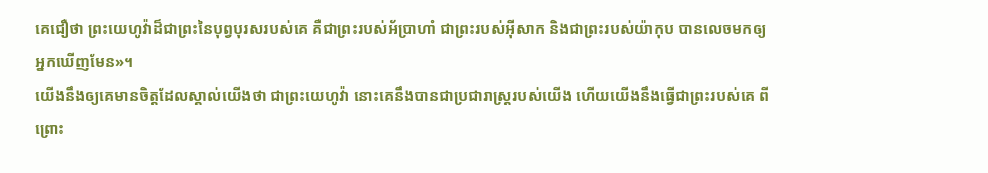គេជឿថា ព្រះយេហូវ៉ាដ៏ជាព្រះនៃបុព្វបុរសរបស់គេ គឺជាព្រះរបស់អ័ប្រាហាំ ជាព្រះរបស់អ៊ីសាក និងជាព្រះរបស់យ៉ាកុប បានលេចមកឲ្យអ្នកឃើញមែន»។
យើងនឹងឲ្យគេមានចិត្តដែលស្គាល់យើងថា ជាព្រះយេហូវ៉ា នោះគេនឹងបានជាប្រជារាស្ត្ររបស់យើង ហើយយើងនឹងធ្វើជាព្រះរបស់គេ ពីព្រោះ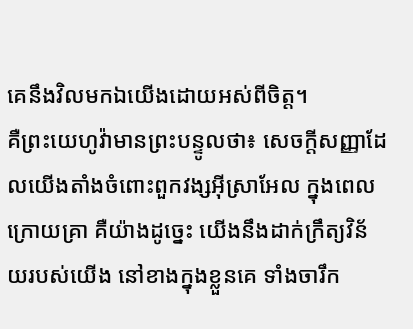គេនឹងវិលមកឯយើងដោយអស់ពីចិត្ត។
គឺព្រះយេហូវ៉ាមានព្រះបន្ទូលថា៖ សេចក្ដីសញ្ញាដែលយើងតាំងចំពោះពួកវង្សអ៊ីស្រាអែល ក្នុងពេលក្រោយគ្រា គឺយ៉ាងដូច្នេះ យើងនឹងដាក់ក្រឹត្យវិន័យរបស់យើង នៅខាងក្នុងខ្លួនគេ ទាំងចារឹក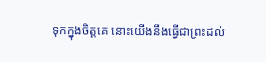ទុកក្នុងចិត្តគេ នោះយើងនឹងធ្វើជាព្រះដល់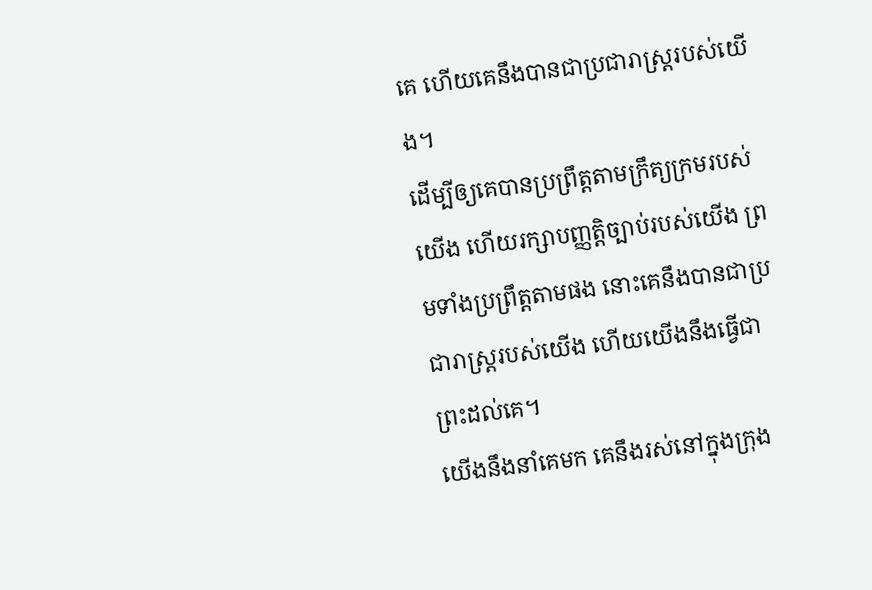គេ ហើយគេនឹងបានជាប្រជារាស្ត្ររបស់យើង។
ដើម្បីឲ្យគេបានប្រព្រឹត្តតាមក្រឹត្យក្រមរបស់យើង ហើយរក្សាបញ្ញត្តិច្បាប់របស់យើង ព្រមទាំងប្រព្រឹត្តតាមផង នោះគេនឹងបានជាប្រជារាស្ត្ររបស់យើង ហើយយើងនឹងធ្វើជាព្រះដល់គេ។
យើងនឹងនាំគេមក គេនឹងរស់នៅក្នុងក្រុង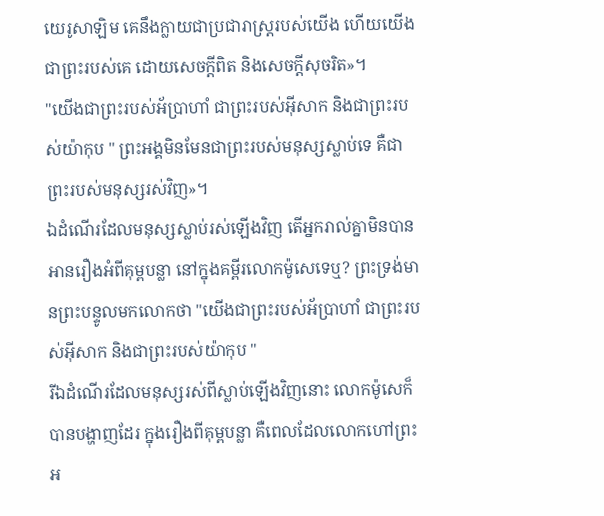យេរូសាឡិម គេនឹងក្លាយជាប្រជារាស្ត្ររបស់យើង ហើយយើងជាព្រះរបស់គេ ដោយសេចក្ដីពិត និងសេចក្ដីសុចរិត»។
"យើងជាព្រះរបស់អ័ប្រាហាំ ជាព្រះរបស់អ៊ីសាក និងជាព្រះរបស់យ៉ាកុប " ព្រះអង្គមិនមែនជាព្រះរបស់មនុស្សស្លាប់ទេ គឺជាព្រះរបស់មនុស្សរស់វិញ»។
ឯដំណើរដែលមនុស្សស្លាប់រស់ឡើងវិញ តើអ្នករាល់គ្នាមិនបានអានរឿងអំពីគុម្ពបន្លា នៅក្នុងគម្ពីរលោកម៉ូសេទេឬ? ព្រះទ្រង់មានព្រះបន្ទូលមកលោកថា "យើងជាព្រះរបស់អ័ប្រាហាំ ជាព្រះរបស់អ៊ីសាក និងជាព្រះរបស់យ៉ាកុប "
រីឯដំណើរដែលមនុស្សរស់ពីស្លាប់ឡើងវិញនោះ លោកម៉ូសេក៏បានបង្ហាញដែរ ក្នុងរឿងពីគុម្ពបន្លា គឺពេលដែលលោកហៅព្រះអ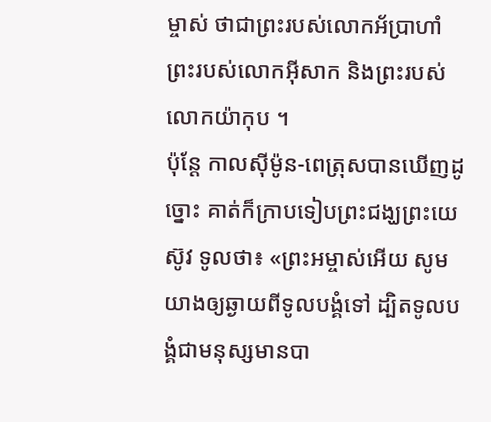ម្ចាស់ ថាជាព្រះរបស់លោកអ័ប្រាហាំ ព្រះរបស់លោកអ៊ីសាក និងព្រះរបស់លោកយ៉ាកុប ។
ប៉ុន្ដែ កាលស៊ីម៉ូន-ពេត្រុសបានឃើញដូច្នោះ គាត់ក៏ក្រាបទៀបព្រះជង្ឃព្រះយេស៊ូវ ទូលថា៖ «ព្រះអម្ចាស់អើយ សូមយាងឲ្យឆ្ងាយពីទូលបង្គំទៅ ដ្បិតទូលបង្គំជាមនុស្សមានបា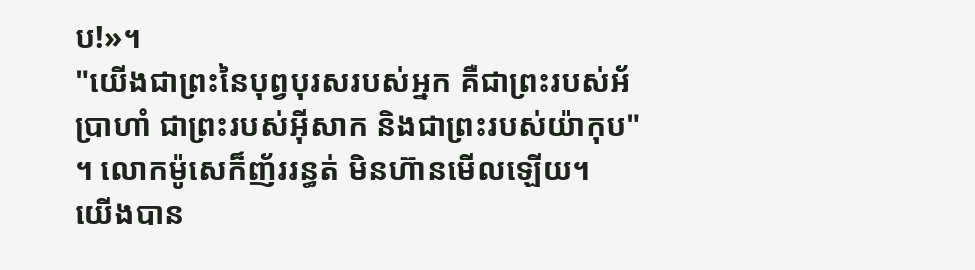ប!»។
"យើងជាព្រះនៃបុព្វបុរសរបស់អ្នក គឺជាព្រះរបស់អ័ប្រាហាំ ជាព្រះរបស់អ៊ីសាក និងជាព្រះរបស់យ៉ាកុប" ។ លោកម៉ូសេក៏ញ័ររន្ធត់ មិនហ៊ានមើលឡើយ។
យើងបាន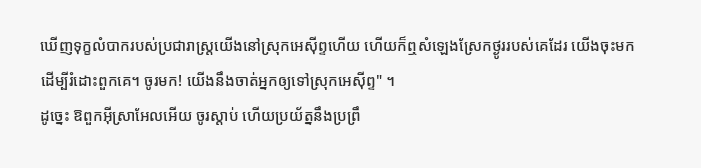ឃើញទុក្ខលំបាករបស់ប្រជារាស្ត្រយើងនៅស្រុកអេស៊ីព្ទហើយ ហើយក៏ឮសំឡេងស្រែកថ្ងូររបស់គេដែរ យើងចុះមកដើម្បីរំដោះពួកគេ។ ចូរមក! យើងនឹងចាត់អ្នកឲ្យទៅស្រុកអេស៊ីព្ទ" ។
ដូច្នេះ ឱពួកអ៊ីស្រាអែលអើយ ចូរស្តាប់ ហើយប្រយ័ត្ននឹងប្រព្រឹ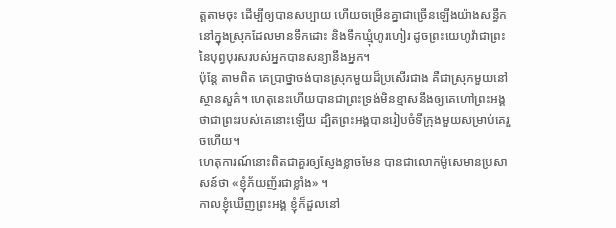ត្តតាមចុះ ដើម្បីឲ្យបានសប្បាយ ហើយចម្រើនគ្នាជាច្រើនឡើងយ៉ាងសន្ធឹក នៅក្នុងស្រុកដែលមានទឹកដោះ និងទឹកឃ្មុំហូរហៀរ ដូចព្រះយេហូវ៉ាជាព្រះនៃបុព្វបុរសរបស់អ្នកបានសន្យានឹងអ្នក។
ប៉ុន្ដែ តាមពិត គេប្រាថ្នាចង់បានស្រុកមួយដ៏ប្រសើរជាង គឺជាស្រុកមួយនៅស្ថានសួគ៌។ ហេតុនេះហើយបានជាព្រះទ្រង់មិនខ្មាសនឹងឲ្យគេហៅព្រះអង្គថាជាព្រះរបស់គេនោះឡើយ ដ្បិតព្រះអង្គបានរៀបចំទីក្រុងមួយសម្រាប់គេរួចហើយ។
ហេតុការណ៍នោះពិតជាគួរឲ្យស្ញែងខ្លាចមែន បានជាលោកម៉ូសេមានប្រសាសន៍ថា «ខ្ញុំភ័យញ័រជាខ្លាំង» ។
កាលខ្ញុំឃើញព្រះអង្គ ខ្ញុំក៏ដួលនៅ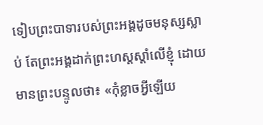ទៀបព្រះបាទារបស់ព្រះអង្គដូចមនុស្សស្លាប់ តែព្រះអង្គដាក់ព្រះហស្តស្តាំលើខ្ញុំ ដោយមានព្រះបន្ទូលថា៖ «កុំខ្លាចអ្វីឡើយ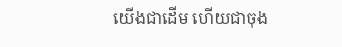យើងជាដើម ហើយជាចុង